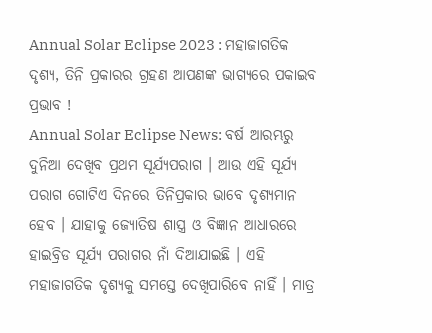Annual Solar Eclipse 2023 : ମହାଜାଗତିକ ଦୃଶ୍ୟ, ତିନି ପ୍ରକାରର ଗ୍ରହଣ ଆପଣଙ୍କ ଭାଗ୍ୟରେ ପକାଇବ ପ୍ରଭାବ !
Annual Solar Eclipse News: ବର୍ଷ ଆରମ୍ଭରୁ ଦୁନିଆ ଦେଖିବ ପ୍ରଥମ ସୂର୍ଯ୍ୟପରାଗ । ଆଉ ଏହି ସୂର୍ଯ୍ୟ ପରାଗ ଗୋଟିଏ ଦିନରେ ତିନିପ୍ରକାର ଭାବେ ଦୃଶ୍ୟମାନ ହେବ । ଯାହାକୁ ଜ୍ୟୋତିଷ ଶାସ୍ତ୍ର ଓ ବିଜ୍ଞାନ ଆଧାରରେ ହାଇବ୍ରିଡ ସୂର୍ଯ୍ୟ ପରାଗର ନାଁ ଦିଆଯାଇଛି । ଏହି ମହାଜାଗତିକ ଦୃଶ୍ୟକୁ ସମସ୍ତେ ଦେଖିପାରିବେ ନାହିଁ । ମାତ୍ର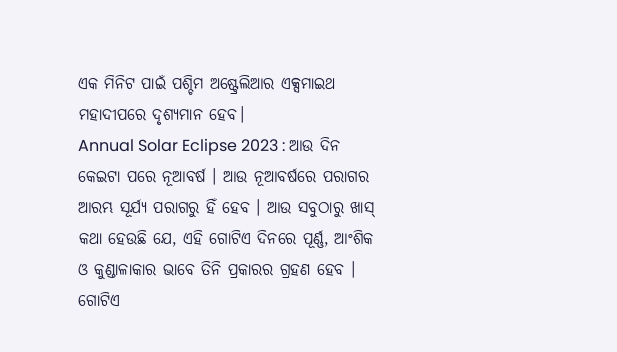ଏକ ମିନିଟ ପାଇଁ ପଶ୍ଚିମ ଅଷ୍ଟ୍ରେଲିଆର ଏକ୍ସମାଇଥ ମହାଦୀପରେ ଦୃଶ୍ୟମାନ ହେବ।
Annual Solar Eclipse 2023 : ଆଉ ଦିନ କେଇଟା ପରେ ନୂଆବର୍ଷ । ଆଉ ନୂଆବର୍ଷରେ ପରାଗର ଆରମ୍ଭ ସୂର୍ଯ୍ୟ ପରାଗରୁ ହିଁ ହେବ । ଆଉ ସବୁଠାରୁ ଖାସ୍ କଥା ହେଉଛି ଯେ, ଏହି ଗୋଟିଏ ଦିନରେ ପୂର୍ଣ୍ଣ, ଆଂଶିକ ଓ କୁଣ୍ଡାଳାକାର ଭାବେ ତିନି ପ୍ରକାରର ଗ୍ରହଣ ହେବ । ଗୋଟିଏ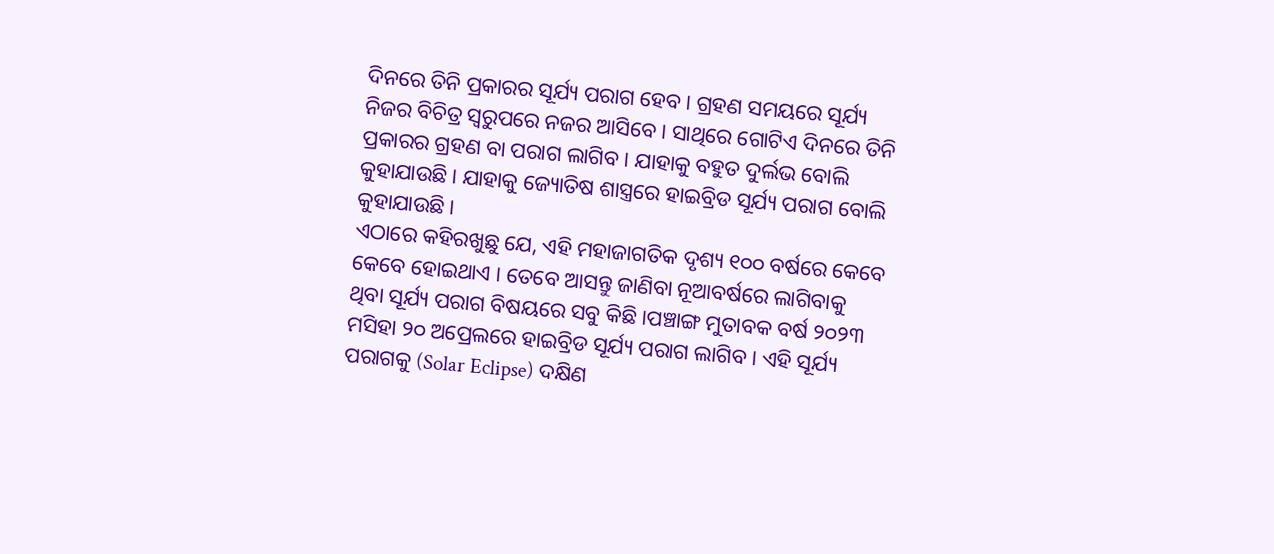ଦିନରେ ତିନି ପ୍ରକାରର ସୂର୍ଯ୍ୟ ପରାଗ ହେବ। ଗ୍ରହଣ ସମୟରେ ସୂର୍ଯ୍ୟ ନିଜର ବିଚିତ୍ର ସ୍ୱରୁପରେ ନଜର ଆସିବେ । ସାଥିରେ ଗୋଟିଏ ଦିନରେ ତିନି ପ୍ରକାରର ଗ୍ରହଣ ବା ପରାଗ ଲାଗିବ । ଯାହାକୁ ବହୁତ ଦୁର୍ଲଭ ବୋଲି କୁହାଯାଉଛି। ଯାହାକୁ ଜ୍ୟୋତିଷ ଶାସ୍ତ୍ରରେ ହାଇବ୍ରିଡ ସୂର୍ଯ୍ୟ ପରାଗ ବୋଲି କୁହାଯାଉଛି।
ଏଠାରେ କହିରଖୁଛୁ ଯେ, ଏହି ମହାଜାଗତିକ ଦୃଶ୍ୟ ୧୦୦ ବର୍ଷରେ କେବେ କେବେ ହୋଇଥାଏ । ତେବେ ଆସନ୍ତୁ ଜାଣିବା ନୂଆବର୍ଷରେ ଲାଗିବାକୁ ଥିବା ସୂର୍ଯ୍ୟ ପରାଗ ବିଷୟରେ ସବୁ କିଛି ।ପଞ୍ଚାଙ୍ଗ ମୁତାବକ ବର୍ଷ ୨୦୨୩ ମସିହା ୨୦ ଅପ୍ରେଲରେ ହାଇବ୍ରିଡ ସୂର୍ଯ୍ୟ ପରାଗ ଲାଗିବ । ଏହି ସୂର୍ଯ୍ୟ ପରାଗକୁ (Solar Eclipse) ଦକ୍ଷିଣ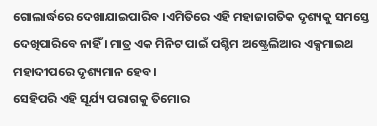ଗୋଲାର୍ଦ୍ଧରେ ଦେଖାଯାଇପାରିବ ।ଏମିତିରେ ଏହି ମହାଜାଗତିକ ଦୃଶ୍ୟକୁ ସମସ୍ତେ ଦେଖିପାରିବେ ନାହିଁ । ମାତ୍ର ଏକ ମିନିଟ ପାଇଁ ପଶ୍ଚିମ ଅଷ୍ଟ୍ରେଲିଆର ଏକ୍ସମାଇଥ ମହାଦୀପରେ ଦୃଶ୍ୟମାନ ହେବ।
ସେହିପରି ଏହି ସୂର୍ଯ୍ୟ ପରାଗକୁ ତିମୋର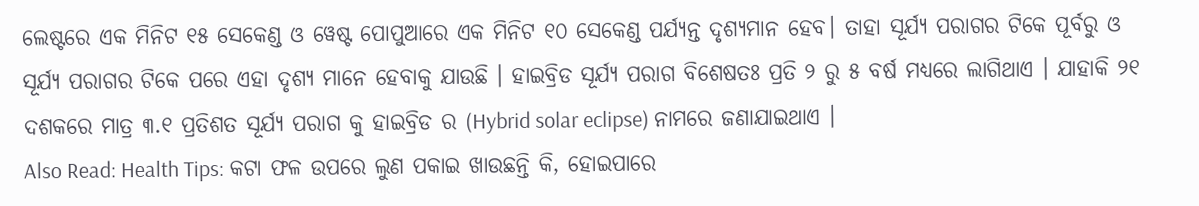ଲେଷ୍ଟରେ ଏକ ମିନିଟ ୧୫ ସେକେଣ୍ଡ ଓ ୱେଷ୍ଟ ପୋପୁଆରେ ଏକ ମିନିଟ ୧୦ ସେକେଣ୍ଡ ପର୍ଯ୍ୟନ୍ତ ଦୃଶ୍ୟମାନ ହେବ। ତାହା ସୂର୍ଯ୍ୟ ପରାଗର ଟିକେ ପୂର୍ବରୁ ଓ ସୂର୍ଯ୍ୟ ପରାଗର ଟିକେ ପରେ ଏହା ଦୃଶ୍ୟ ମାନେ ହେବାକୁ ଯାଉଛି । ହାଇବ୍ରିଡ ସୂର୍ଯ୍ୟ ପରାଗ ବିଶେଷତଃ ପ୍ରତି ୨ ରୁ ୫ ବର୍ଷ ମଧ୍ୟରେ ଲାଗିଥାଏ । ଯାହାକି ୨୧ ଦଶକରେ ମାତ୍ର ୩.୧ ପ୍ରତିଶତ ସୂର୍ଯ୍ୟ ପରାଗ କୁ ହାଇବ୍ରିଡ ର (Hybrid solar eclipse) ନାମରେ ଜଣାଯାଇଥାଏ ।
Also Read: Health Tips: କଟା ଫଳ ଉପରେ ଲୁଣ ପକାଇ ଖାଉଛନ୍ତି କି, ହୋଇପାରେ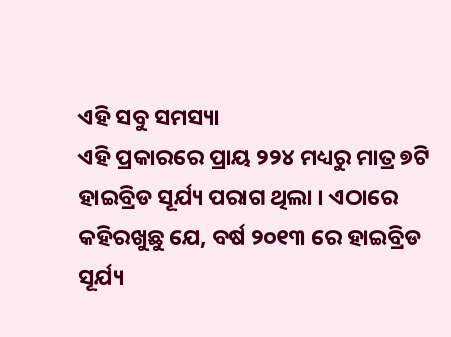ଏହି ସବୁ ସମସ୍ୟା
ଏହି ପ୍ରକାରରେ ପ୍ରାୟ ୨୨୪ ମଧ୍ୟରୁ ମାତ୍ର ୭ଟି ହାଇବ୍ରିଡ ସୂର୍ଯ୍ୟ ପରାଗ ଥିଲା । ଏଠାରେ କହିରଖୁଛୁ ଯେ, ବର୍ଷ ୨୦୧୩ ରେ ହାଇବ୍ରିଡ ସୂର୍ଯ୍ୟ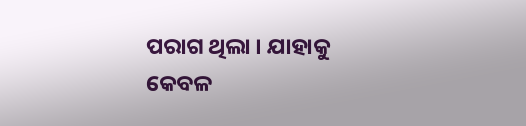ପରାଗ ଥିଲା । ଯାହାକୁ କେବଳ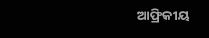ଆଫ୍ରିକୀୟ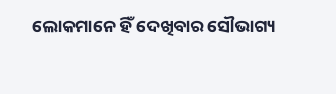ଲୋକମାନେ ହିଁ ଦେଖିବାର ସୌଭାଗ୍ୟ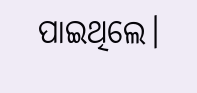ପାଇଥିଲେ।